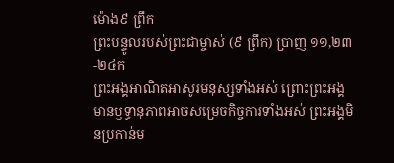ម៉ោង៩ ព្រឹក
ព្រះបន្ទូលរបស់ព្រះជាម្ចាស់ (៩ ព្រឹក) ប្រាញ ១១,២៣-២៤ក
ព្រះអង្គអាណិតអាសូរមនុស្សទាំងអស់ ព្រោះព្រះអង្គមានឫទ្ធានុភាពអាចសម្រេចកិច្ចការទាំងអស់ ព្រះអង្គមិនប្រកាន់ម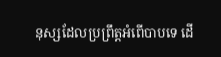នុស្សដែលប្រព្រឹត្តអំពើបាបទេ ដើ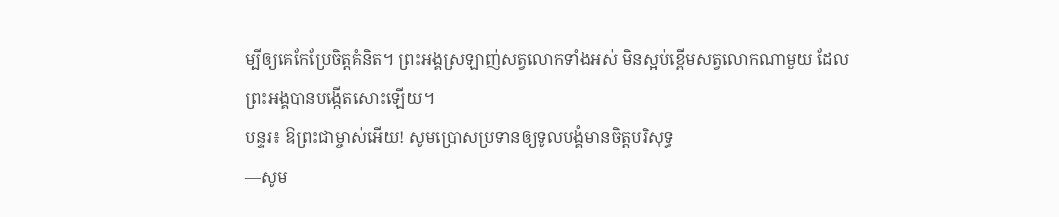ម្បីឲ្យគេកែប្រែចិត្តគំនិត។ ព្រះអង្គស្រឡាញ់សត្វលោកទាំងអស់ មិនស្អប់ខ្ពើមសត្វលោកណាមួយ ដែលព្រះអង្គបានបង្កើតសោះឡើយ។
បន្ទរ៖ ឱព្រះជាម្ចាស់អើយ! សូមប្រោសប្រទានឲ្យទូលបង្គំមានចិត្តបរិសុទ្ធ
—សូម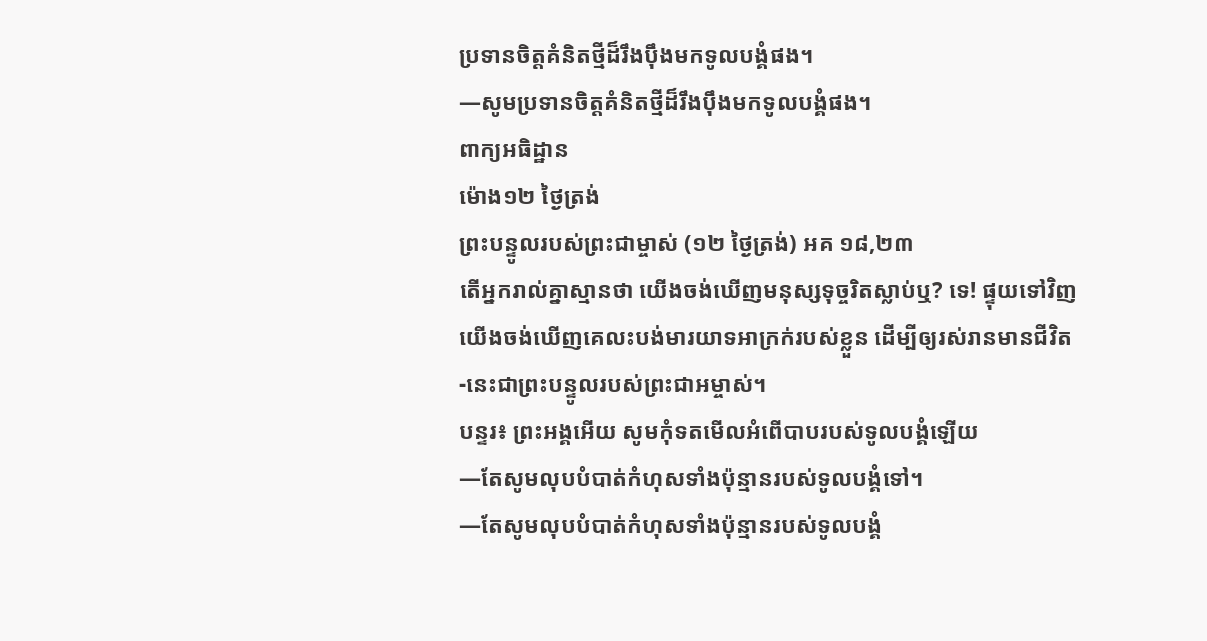ប្រទានចិត្តគំនិតថ្មីដ៏រឹងប៉ឹងមកទូលបង្គំផង។
—សូមប្រទានចិត្តគំនិតថ្មីដ៏រឹងប៉ឹងមកទូលបង្គំផង។
ពាក្យអធិដ្ឋាន
ម៉ោង១២ ថ្ងៃត្រង់
ព្រះបន្ទូលរបស់ព្រះជាម្ចាស់ (១២ ថ្ងៃត្រង់) អគ ១៨,២៣
តើអ្នករាល់គ្នាស្មានថា យើងចង់ឃើញមនុស្សទុច្ចរិតស្លាប់ឬ? ទេ! ផ្ទុយទៅវិញ យើងចង់ឃើញគេលះបង់មារយាទអាក្រក់របស់ខ្លួន ដើម្បីឲ្យរស់រានមានជីវិត -នេះជាព្រះបន្ទូលរបស់ព្រះជាអម្ចាស់។
បន្ទរ៖ ព្រះអង្គអើយ សូមកុំទតមើលអំពើបាបរបស់ទូលបង្គំឡើយ
—តែសូមលុបបំបាត់កំហុសទាំងប៉ុន្មានរបស់ទូលបង្គំទៅ។
—តែសូមលុបបំបាត់កំហុសទាំងប៉ុន្មានរបស់ទូលបង្គំ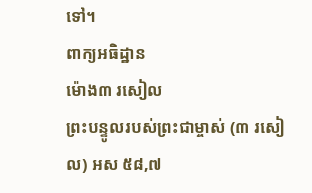ទៅ។
ពាក្យអធិដ្ឋាន
ម៉ោង៣ រសៀល
ព្រះបន្ទូលរបស់ព្រះជាម្ចាស់ (៣ រសៀល) អស ៥៨,៧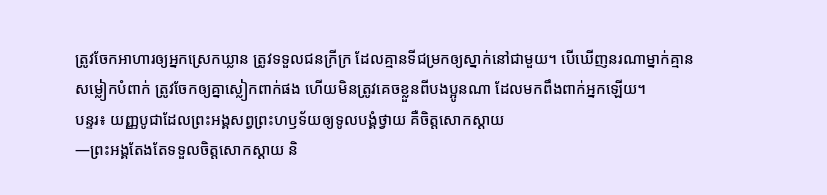ត្រូវចែកអាហារឲ្យអ្នកស្រេកឃ្លាន ត្រូវទទួលជនក្រីក្រ ដែលគ្មានទីជម្រកឲ្យស្នាក់នៅជាមួយ។ បើឃើញនរណាម្នាក់គ្មានសម្លៀកបំពាក់ ត្រូវចែកឲ្យគ្នាស្លៀកពាក់ផង ហើយមិនត្រូវគេចខ្លួនពីបងប្អូនណា ដែលមកពឹងពាក់អ្នកឡើយ។
បន្ទរ៖ យញ្ញបូជាដែលព្រះអង្គសព្វព្រះហឫទ័យឲ្យទូលបង្គំថ្វាយ គឺចិត្តសោកស្តាយ
—ព្រះអង្គតែងតែទទួលចិត្តសោកស្តាយ និ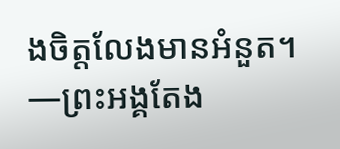ងចិត្តលែងមានអំនួត។
—ព្រះអង្គតែង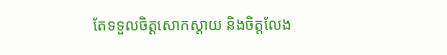តែទទួលចិត្តសោកស្តាយ និងចិត្តលែង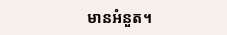មានអំនួត។